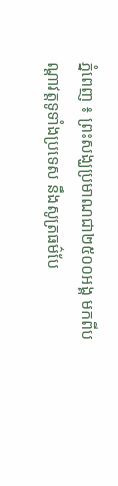ភ្នំពេញ ៖ ព្រះសង្ឃប្រមាណជា២៥០០អង្គ មកពីបណ្តាវត្តទូទាំងប្រទេស នឹងសូត្រធម៌បែ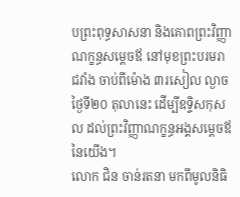បព្រះពុទ្ធសាសនា និងគោពព្រះវិញ្ញាណក្ខន្ធសម្តេចឪ នៅមុខព្រះបរមរាជវាំង ចាប់ពីម៉ោង ៣រសៀល ល្ងាចថ្ងៃទី២០ តុលានេះ ដើម្បីឧទ្ទិសកុសល ដល់ព្រះវិញ្ញាណក្ខន្ធអង្គសម្តេចឪ នៃយើង។
លោក ជិន ចាន់រតនា មកពីមូលនិធិ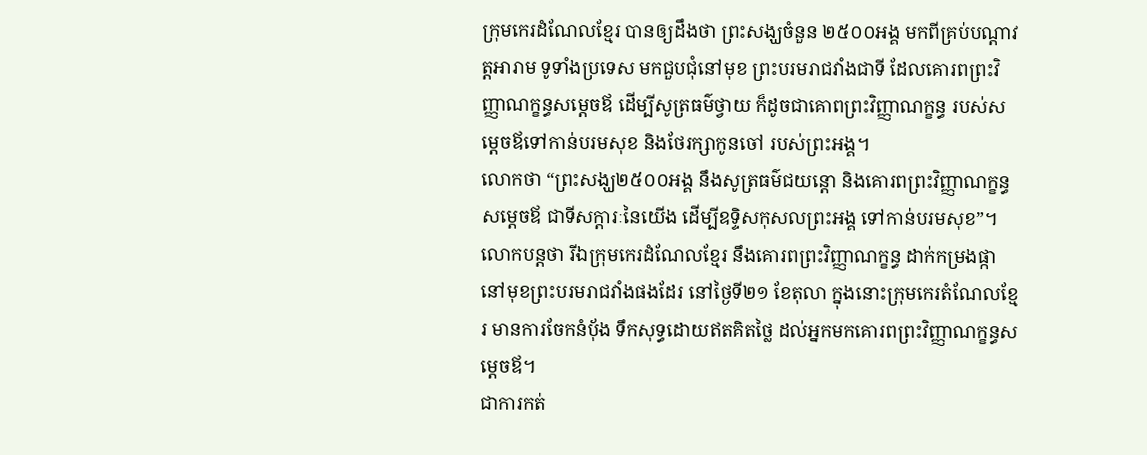ក្រុមកេរដំណែលខ្មែរ បានឲ្យដឹងថា ព្រះសង្ឃចំនួន ២៥០០អង្គ មកពីគ្រប់បណ្តាវត្តអារាម ទូទាំងប្រទេស មកជួបជុំនៅមុខ ព្រះបរមរាជវាំងជាទី ដែលគោរពព្រះវិញ្ញាណក្ខន្ធសម្តេចឪ ដើម្បីសូត្រធម៌ថ្វាយ ក៏ដូចជាគោពព្រះវិញ្ញាណក្ខន្ធ របស់សម្តេចឪទៅកាន់បរមសុខ និងថែរក្សាកូនចៅ របស់ព្រះអង្គ។
លោកថា “ព្រះសង្ឃ២៥០០អង្គ នឹងសូត្រធម៌ជយន្តោ និងគោរពព្រះវិញ្ញាណក្ខន្ធសម្តេចឪ ជាទីសក្តារៈនៃយើង ដើម្បីឧទ្ទិសកុសលព្រះអង្គ ទៅកាន់បរមសុខ”។
លោកបន្តថា រីឯក្រុមកេរដំណែលខ្មែរ នឹងគោរពព្រះវិញ្ញាណក្ខន្ធ ដាក់កម្រងផ្កា នៅមុខព្រះបរមរាជវាំងផងដែរ នៅថ្ងៃទី២១ ខែតុលា ក្នុងនោះក្រុមកេរតំណែលខ្មែរ មានការចែកនំបុ័ង ទឹកសុទ្ធដោយឥតគិតថ្លៃ ដល់អ្នកមកគោរពព្រះវិញ្ញាណក្ខន្ធសម្តេចឪ។
ជាការកត់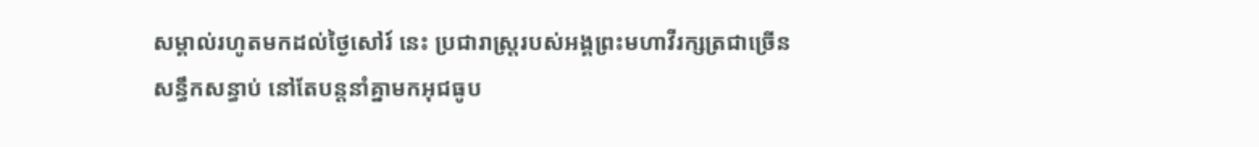សម្គាល់រហូតមកដល់ថ្ងៃសៅរ៍ នេះ ប្រជារាស្រ្តរបស់អង្គព្រះមហាវីរក្សត្រជាច្រើនសន្ធឹកសន្ធាប់ នៅតែបន្តនាំគ្នាមកអុជធូប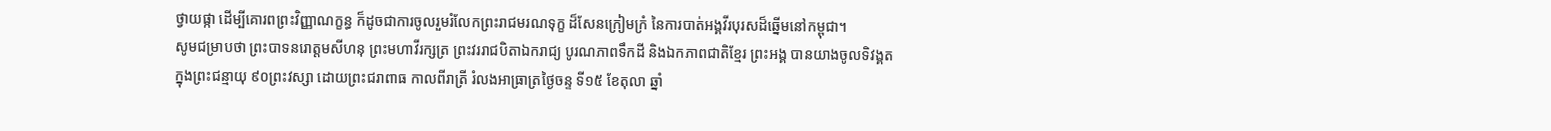ថ្វាយផ្កា ដើម្បីគោរពព្រះវិញ្ញាណក្ខន្ធ ក៏ដូចជាការចូលរួមរំលែកព្រះរាជមរណទុក្ខ ដ៏សែនក្រៀមក្រំ នៃការបាត់អង្គវីរបុរសដ៏ឆ្នើមនៅកម្ពុជា។
សូមជម្រាបថា ព្រះបាទនរោត្តមសីហនុ ព្រះមហាវីរក្សត្រ ព្រះវររាជបិតាឯករាជ្យ បូរណភាពទឹកដី និងឯកភាពជាតិខ្មែរ ព្រះអង្គ បានយាងចូលទិវង្គត ក្នុងព្រះជន្មាយុ ៩០ព្រះវស្សា ដោយព្រះជរាពាធ កាលពីរាត្រី រំលងអាធ្រាត្រថ្ងៃចន្ទ ទី១៥ ខែតុលា ឆ្នាំ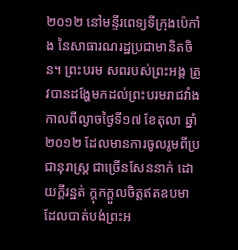២០១២ នៅមន្ទីរពេទ្យទីក្រុងប៉េកាំង នៃសាធារណរដ្ឋប្រជាមានិតចិន។ ព្រះបរម សពរបស់ព្រះអង្គ ត្រូវបានដង្ហែមកដល់ព្រះបរមរាជវាំង កាលពីល្ងាចថ្ងៃទី១៧ ខែតុលា ឆ្នាំ២០១២ ដែលមានការចូលរូមពីប្រជានុរាស្រ្ត ជាច្រើនសែននាក់ ដោយក្តីរន្ឋត់ ក្តុកក្តួលចិត្តឥតឧបមា ដែលបាត់បង់ព្រះអ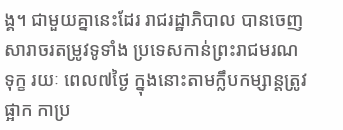ង្គ។ ជាមួយគ្នានេះដែរ រាជរដ្ឋាភិបាល បានចេញសារាចរតម្រូវទូទាំង ប្រទេសកាន់ព្រះរាជមរណទុក្ខ រយៈ ពេល៧ថ្ងៃ ក្នុងនោះតាមក្លឹបកម្សាន្តត្រូវផ្អាក កាប្រ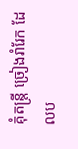គុំតន្ត្រី ច្រៀងរាំរែក ដែលប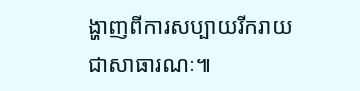ង្ហាញពីការសប្បាយរីករាយ ជាសាធារណៈ៕